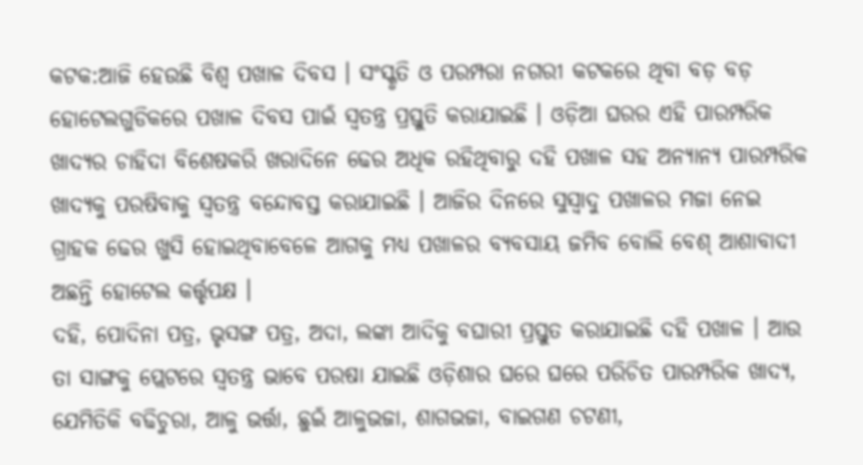କଟକ:ଆଜି ହେଉଛି ବିଶ୍ୱ ପଖାଳ ଦିବସ । ସଂସ୍କୃତି ଓ ପରମ୍ପରା ନଗରୀ କଟକରେ ଥିବା ବଡ଼ ବଡ଼ ହୋଟେଲଗୁଡିକରେ ପଖାଳ ଦିବସ ପାଇଁ ସ୍ୱତନ୍ତ୍ର ପ୍ରସ୍ତୁତି କରାଯାଇଛି । ଓଡ଼ିଆ ଘରର ଏହି ପାରମ୍ପରିକ ଖାଦ୍ୟର ଚାହିଦା ବିଶେଷକରି ଖରାଦିନେ ଢେର ଅଧିକ ରହିଥିବାରୁ ଦହି ପଖାଳ ସହ ଅନ୍ୟାନ୍ୟ ପାରମ୍ପରିକ ଖାଦ୍ୟକୁ ପରଷିବାକୁ ସ୍ୱତନ୍ତ୍ର ବନ୍ଦୋବସ୍ତ କରାଯାଇଛି । ଆଜିର ଦିନରେ ସୁସ୍ବାଦୁ ପଖାଳର ମଜା ନେଇ ଗ୍ରାହକ ଢେର ଖୁସି ହୋଇଥିବାବେଳେ ଆଗକୁ ମଧ୍ଯ ପଖାଳର ବ୍ୟବସାୟ ଜମିବ ବୋଲି ବେଶ୍ ଆଶାବାଦୀ ଅଛନ୍ତି ହୋଟେଲ କର୍ତ୍ତୃପକ୍ଷ ।
ଦହି, ପୋଦିନା ପତ୍ର, ଭୃସଙ୍ଗ ପତ୍ର, ଅଦା, ଲଙ୍କା ଆଦିକୁ ବଘାରୀ ପ୍ରସ୍ତୁତ କରାଯାଇଛି ଦହି ପଖାଳ । ଆଉ ତା ସାଙ୍ଗକୁ ପ୍ଲେଟରେ ସ୍ୱତନ୍ତ୍ର ଭାବେ ପରଷା ଯାଇଛି ଓଡ଼ିଶାର ଘରେ ଘରେ ପରିଚିତ ପାରମ୍ପରିକ ଖାଦ୍ୟ, ଯେମିତିକି ବଢିଚୁରା, ଆଳୁ ଭର୍ତ୍ତା, ଛୁଇଁ ଆଳୁଭଜା, ଶାଗଭଜା, ବାଇଗଣ ଚଟଣୀ,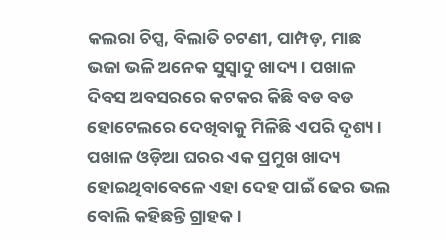କଲରା ଚିପ୍ସ, ବିଲାତି ଚଟଣୀ, ପାମ୍ପଡ଼, ମାଛ ଭଜା ଭଳି ଅନେକ ସୁସ୍ବାଦୁ ଖାଦ୍ୟ । ପଖାଳ ଦିବସ ଅବସରରେ କଟକର କିଛି ବଡ ବଡ ହୋଟେଲରେ ଦେଖିବାକୁ ମିଳିଛି ଏପରି ଦୃଶ୍ୟ । ପଖାଳ ଓଡ଼ିଆ ଘରର ଏକ ପ୍ରମୁଖ ଖାଦ୍ୟ ହୋଇଥିବାବେଳେ ଏହା ଦେହ ପାଇଁ ଢେର ଭଲ ବୋଲି କହିଛନ୍ତି ଗ୍ରାହକ ।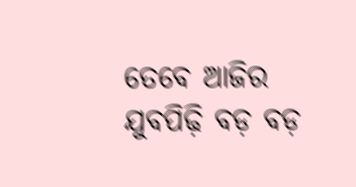ତେବେ ଆଜିର ଯୁବପିଢ଼ି ବଡ଼ ବଡ଼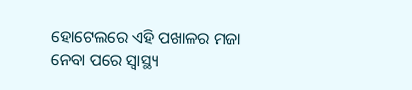ହୋଟେଲରେ ଏହି ପଖାଳର ମଜା ନେବା ପରେ ସ୍ୱାସ୍ଥ୍ୟ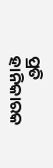ପ୍ରତି ହାନିକାରକ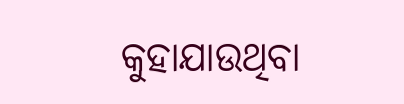କୁହାଯାଉଥିବା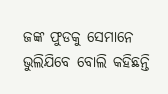ଜଙ୍କ ଫୁଡକୁ ସେମାନେ ଭୁଲିଯିବେ ବୋଲି କହିଛନ୍ତି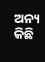ଅନ୍ୟ କିଛି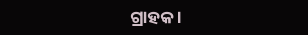ଗ୍ରାହକ ।